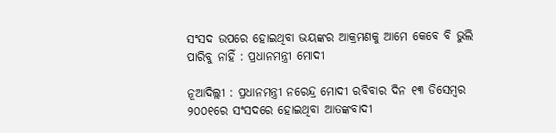ସଂସଦ ଉପରେ ହୋଇଥିବା ଭୟଙ୍କର ଆକ୍ରମଣକୁ ଆମେ କେବେ ବି ଭୁଲି ପାରିବୁ ନାହିଁ : ପ୍ରଧାନମନ୍ତ୍ରୀ ମୋଦୀ

ନୂଆଦିଲ୍ଲୀ : ପ୍ରଧାନମନ୍ତ୍ରୀ ନରେନ୍ଦ୍ର ମୋଦୀ ରବିବାର ଦିନ ୧୩ ଡିସେମ୍ବର ୨୦୦୧ରେ ସଂସଦରେ ହୋଇଥିବା ଆତଙ୍କବାଦୀ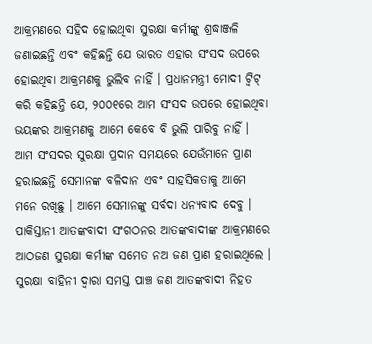ଆକ୍ରମଣରେ ସହିଦ ହୋଇଥିବା ସୁରକ୍ଷା କର୍ମୀଙ୍କୁ ଶ୍ରଦ୍ଧାଞ୍ଜଳି ଜଣାଇଛନ୍ତି ଏବଂ କହିଛନ୍ତି ଯେ ଭାରତ ଏହାର ସଂସଦ ଉପରେ ହୋଇଥିବା ଆକ୍ରମଣକୁ ଭୁଲିବ ନାହିଁ । ପ୍ରଧାନମନ୍ତ୍ରୀ ମୋଦୀ ଟ୍ୱିଟ୍ କରି କହିଛନ୍ତି ଯେ, ୨୦୦୧ରେ ଆମ ସଂସଦ ଉପରେ ହୋଇଥିବା ଭୟଙ୍କର ଆକ୍ରମଣକୁ ଆମେ କେବେ ବି ଭୁଲି ପାରିବୁ ନାହିଁ । ଆମ ସଂସଦର ସୁରକ୍ଷା ପ୍ରଦାନ ସମୟରେ ଯେଉଁମାନେ ପ୍ରାଣ ହରାଇଛନ୍ତି ସେମାନଙ୍କ ବଳିଦାନ ଏବଂ ସାହସିକତାକୁ ଆମେ ମନେ ରଖିଛୁ । ଆମେ ସେମାନଙ୍କୁ ସର୍ବଦା ଧନ୍ୟବାଦ ଦେବୁ । ପାକିସ୍ତାନୀ ଆତଙ୍କବାଦୀ ସଂଗଠନର ଆତଙ୍କବାଦୀଙ୍କ ଆକ୍ରମଣରେ ଆଠଜଣ ସୁରକ୍ଷା କର୍ମୀଙ୍କ ସମେତ ନଅ ଜଣ ପ୍ରାଣ ହରାଇଥିଲେ । ସୁରକ୍ଷା ବାହିନୀ ଦ୍ୱାରା ସମସ୍ତ ପାଞ୍ଚ ଜଣ ଆତଙ୍କବାଦୀ ନିହତ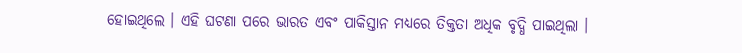ହୋଇଥିଲେ । ଏହି ଘଟଣା ପରେ ଭାରତ ଏବଂ ପାକିସ୍ତାନ ମଧ୍ୟରେ ତିକ୍ତତା ଅଧିକ ବୃଦ୍ଧି ପାଇଥିଲା ।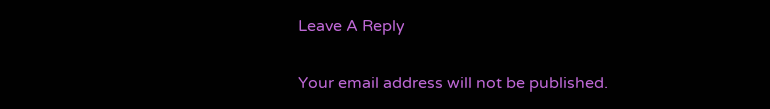Leave A Reply

Your email address will not be published.